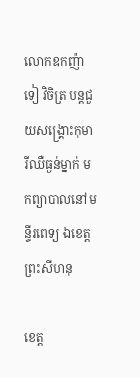លោកឧកញ៉ា ទៀ វិចិត្រ បន្តជួយសង្គ្រោះកុមារីឈឺធ្ងន់ម្នាក់ មកព្យាបាលនៅមន្ទីរពេទ្យ ឯខេត្តព្រះសីហនុ

ខេត្ត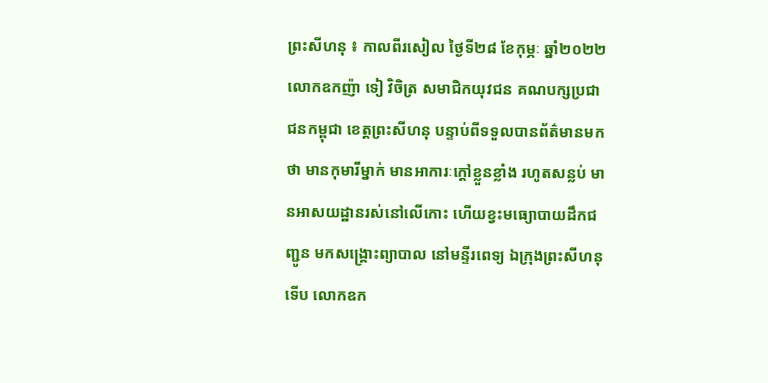ព្រះសីហនុ ៖ កាលពីរសៀល ថ្ងៃទី២៨ ខែកុម្ភៈ ឆ្នាំ២០២២ លោកឧកញ៉ា ទៀ វិចិត្រ សមាជិកយុវជន គណបក្សប្រជាជនកម្ពុជា ខេត្តព្រះសីហនុ បន្ទាប់ពីទទួលបានព័ត៌មានមកថា មានកុមារីម្នាក់ មានអាការៈក្ដៅខ្លួនខ្លាំង រហូតសន្លប់ មានអាសយដ្ឋានរស់នៅលើកោះ ហើយខ្វះមធ្យោបាយដឹកជញ្ជូន មកសង្គ្រោះព្យាបាល នៅមន្ទីរពេទ្យ ឯក្រុងព្រះសីហនុ ទើប លោកឧក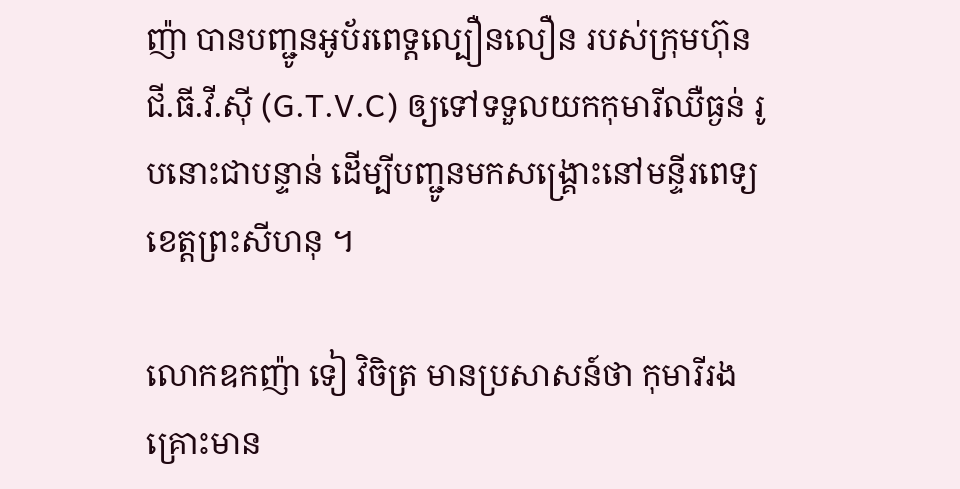ញ៉ា បានបញ្ជូនអូប័រពេទ្តល្បឿនលឿន របស់ក្រុមហ៊ុន ជី.ធី.វី.ស៊ី (G.T.V.C) ឲ្យទៅទទួលយកកុមារីឈឺធ្ងន់ រូបនោះជាបន្ទាន់ ដើម្បីបញ្ជូនមកសង្គ្រោះនៅមន្ទីរពេទ្យខេត្តព្រះសីហនុ ។

លោកឧកញ៉ា ទៀ វិចិត្រ មានប្រសាសន៍ថា កុមារីរងគ្រោះមាន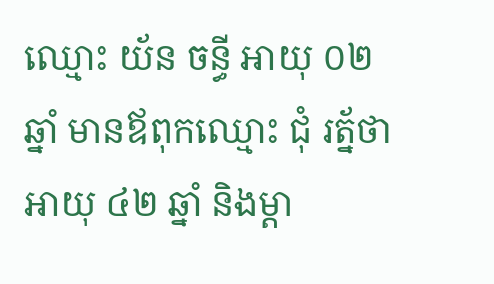ឈ្មោះ យ័ន ចន្ធី អាយុ ០២ឆ្នាំ មានឪពុកឈ្មោះ ជុំ រត័្នថា អាយុ ៤២ ឆ្នាំ និងម្ដា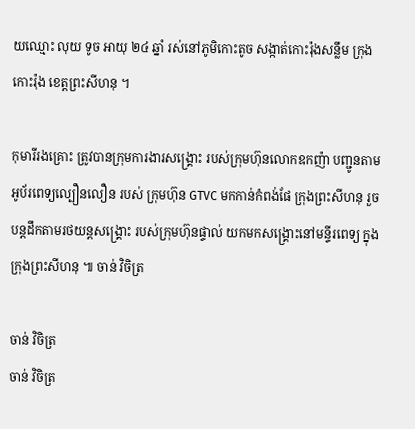យឈ្មោះ លុយ ទូច អាយុ ២៤ ឆ្នាំ រស់នៅភូមិកោះតូច សង្កាត់កោះរ៉ុងសន្លឹម ក្រុងកោះរ៉ុង ខេត្តព្រះសីហនុ ។

កុមារីរងគ្រោះ ត្រូវបានក្រុមការងារសង្គ្រោះ របស់ក្រុមហ៊ុនលោកឧកញ៉ា បញ្ជូនតាមអូប័រពេទ្យល្បឿនលឿន របស់ ក្រុមហ៊ុន GTVC មកកាន់កំពង់ផែ ក្រុងព្រះសីហនុ រួចបន្តដឹកតាមរថយន្តសង្គ្រោះ របស់ក្រុមហ៊ុនផ្ទាល់ យកមកសង្គ្រោះនៅមន្ទីរពេទ្យ ក្នុងក្រុងព្រះសីហនុ ៕ ចាន់ វិចិត្រ

ចាន់ វិចិត្រ
ចាន់ វិចិត្រ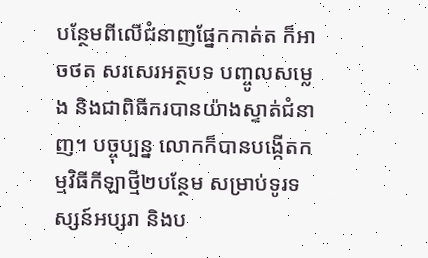បន្ថែមពីលើជំនាញផ្នែកកាត់ត ក៏អាចថត សរសេរអត្ថបទ បញ្ចូលសម្លេង និងជាពិធីករបានយ៉ាងស្ទាត់ជំនាញ។ បច្ចុប្បន្ន លោកក៏បានបង្កើតកម្មវិធីកីឡាថ្មី២បន្ថែម សម្រាប់ទូរទស្សន៍អប្សរា និងប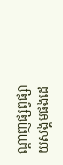ណ្តាញផ្សព្វផ្សាយសង្គមផងដេ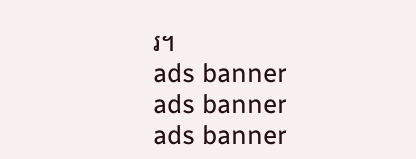រ។
ads banner
ads banner
ads banner